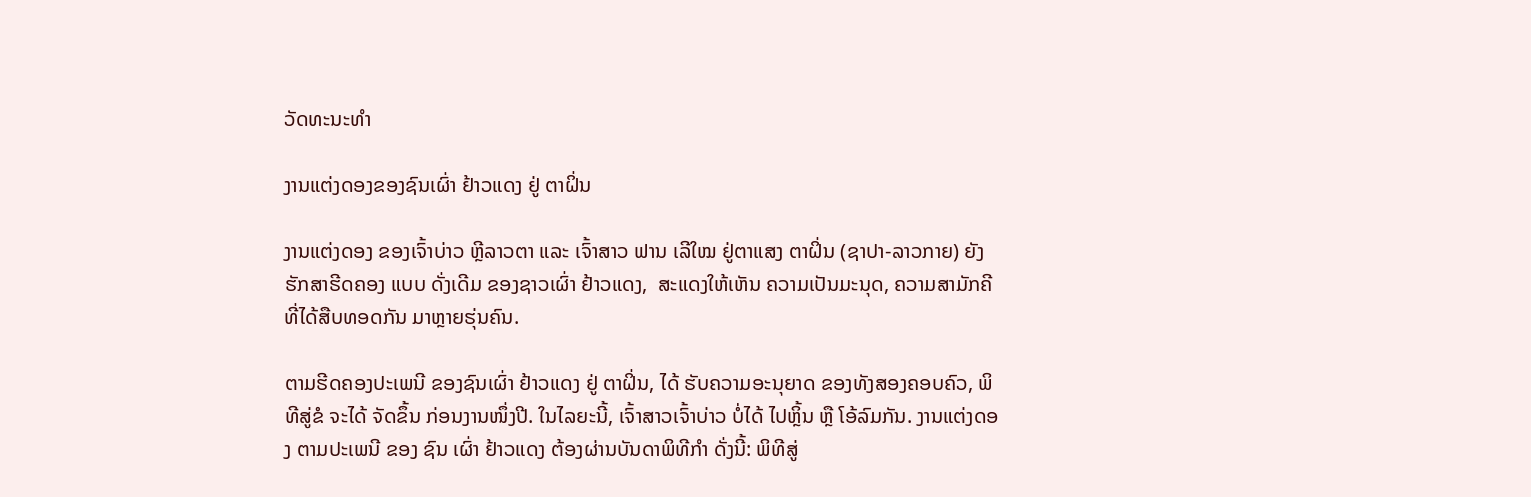ວັດທະນະທຳ

ງານແຕ່ງດອງຂອງຊົນເຜົ່າ ຢ້າວແດງ ຢູ່ ຕາຝິ່ນ

ງານແຕ່ງດອງ ຂອງເຈົ້າບ່າວ ຫຼີລາວຕາ ແລະ ເຈົ້າສາວ ຟານ ເລີໃໝ ຢູ່ຕາແສງ ຕາຝິ່ນ (ຊາປາ-ລາວກາຍ) ຍັງຮັກສາຮີດຄອງ ແບບ ດັ່ງເດີມ ຂອງຊາວເຜົ່າ ຢ້າວແດງ,  ສະແດງໃຫ້ເຫັນ ຄວາມເປັນມະນຸດ, ຄວາມສາມັກຄີ ທີ່ໄດ້ສືບທອດກັນ ມາຫຼາຍຮຸ່ນຄົນ.

ຕາມຮີດຄອງປະເພນີ ຂອງຊົນເຜົ່າ ຢ້າວແດງ ຢູ່ ຕາຝິ່ນ, ໄດ້ ຮັບຄວາມອະນຸຍາດ ຂອງທັງສອງຄອບຄົວ, ພິທີສູ່ຂໍ ຈະໄດ້ ຈັດຂຶ້ນ ກ່ອນງານໜຶ່ງປີ. ໃນໄລຍະນີ້, ເຈົ້າສາວເຈົ້າບ່າວ ບໍ່ໄດ້ ໄປຫຼິ້ນ ຫຼື ໂອ້ລົມກັນ. ງານແຕ່ງດອງ ຕາມປະເພນີ ຂອງ ຊົນ ເຜົ່າ ຢ້າວແດງ ຕ້ອງຜ່ານບັນດາພິທີກໍາ ດັ່ງນີ້: ພິທີສູ່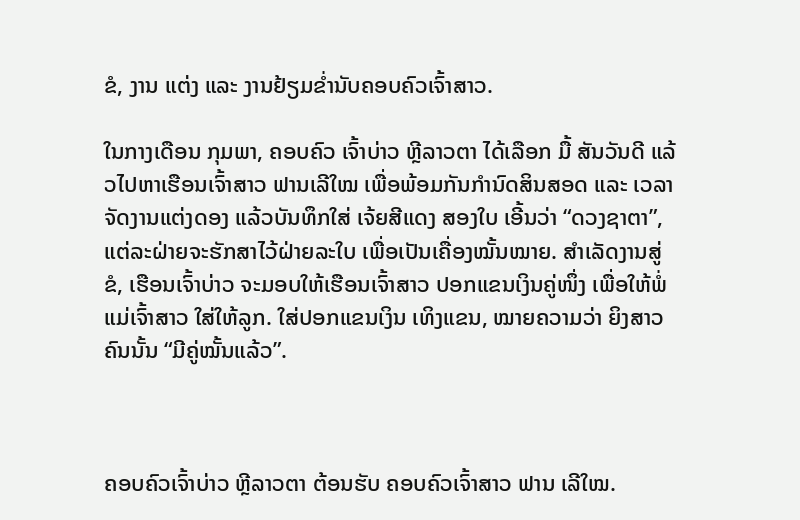ຂໍ, ງານ ແຕ່ງ ແລະ ງານຢ້ຽມຂໍ່ານັບຄອບຄົວເຈົ້າສາວ.

ໃນກາງເດືອນ ກຸມພາ, ຄອບຄົວ ເຈົ້າບ່າວ ຫຼີລາວຕາ ໄດ້ເລືອກ ມື້ ສັນວັນດີ ແລ້ວໄປຫາເຮືອນເຈົ້າສາວ ຟານເລີໃໝ ເພື່ອພ້ອມກັນກຳນົດສິນສອດ ແລະ ເວລາຈັດງານແຕ່ງດອງ ແລ້ວບັນທຶກໃສ່ ເຈ້ຍສີແດງ ສອງໃບ ເອີ້ນວ່າ “ດວງຊາຕາ”, ແຕ່ລະຝ່າຍຈະຮັກສາໄວ້ຝ່າຍລະໃບ ເພື່ອເປັນເຄື່ອງໝັ້ນໝາຍ. ສຳເລັດງານສູ່ຂໍ, ເຮືອນເຈົ້າບ່າວ ຈະມອບໃຫ້ເຮືອນເຈົ້າສາວ ປອກແຂນເງິນຄູ່ໜຶ່ງ ເພື່ອໃຫ້ພໍ່ແມ່ເຈົ້າສາວ ໃສ່ໃຫ້ລູກ. ໃສ່ປອກແຂນເງິນ ເທິງແຂນ, ໝາຍຄວາມວ່າ ຍິງສາວຄົນນັ້ນ “ມີຄູ່ໝັ້ນແລ້ວ”.



ຄອບຄົວເຈົ້າບ່າວ ຫຼີລາວຕາ ຕ້ອນຮັບ ຄອບຄົວເຈົ້າສາວ ຟານ ເລີໃໝ.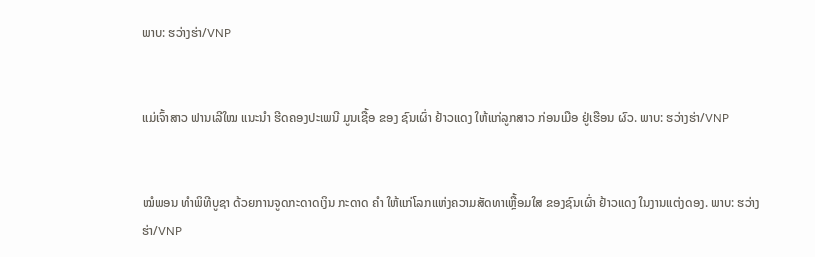ພາບ: ຮວ່າງຮ່າ/VNP


ແມ່ເຈົ້າສາວ ຟານເລີໃໝ ແນະນຳ ຮີດຄອງປະເພນີ ມູນເຊື້ອ ຂອງ ຊົນເຜົ່າ ຢ້າວແດງ ໃຫ້ແກ່ລູກສາວ ກ່ອນເມືອ ຢູ່ເຮືອນ ຜົວ. ພາບ: ຮວ່າງຮ່າ/VNP


ໝໍພອນ ທໍາພິທີບູຊາ ດ້ວຍການຈູດກະດາດເງິນ ກະດາດ ຄຳ ໃຫ້ແກ່ໂລກແຫ່ງຄວາມສັດທາເຫຼື້ອມໃສ ຂອງຊົນເຜົ່າ ຢ້າວແດງ ໃນງານແຕ່ງດອງ. ພາບ: ຮວ່າງຮ່າ/VNP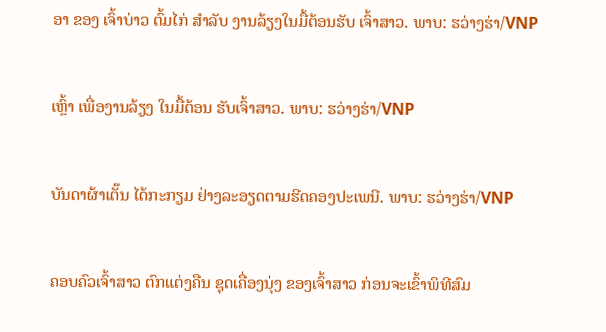ອາ ຂອງ ເຈົ້າບ່າວ ຕົ້ມໄກ່ ສໍາລັບ ງານລ້ຽງໃນມື້ຕ້ອນຮັບ ເຈົ້າສາວ. ພາບ: ຮວ່າງຮ່າ/VNP


ເຫຼົ້າ ເພື່ອງານລ້ຽງ ໃນມື້ຕ້ອນ ຮັບເຈົ້າສາວ. ພາບ: ຮວ່າງຮ່າ/VNP


ບັນດາຜ້າເຕັ໊ນ ໄດ້ກະກຽມ ຢ່າງລະອຽດຕາມຮີດຄອງປະເພນີ. ພາບ: ຮວ່າງຮ່າ/VNP


ຄອບຄົວເຈົ້າສາວ ຕົກແຕ່ງຄືນ ຊຸດເຄື່ອງນຸ່ງ ຂອງເຈົ້າສາວ ກ່ອນຈະເຂົ້າພິທີສົມ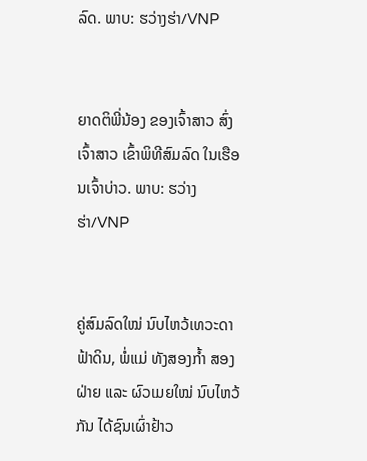ລົດ. ພາບ: ຮວ່າງຮ່າ/VNP


ຍາດຕິພີ່ນ້ອງ ຂອງເຈົ້າສາວ ສົ່ງເຈົ້າສາວ ເຂົ້າພິທີສົມລົດ ໃນເຮືອນເຈົ້າບ່າວ. ພາບ: ຮວ່າງຮ່າ/VNP


ຄູ່ສົມລົດໃໝ່ ນົບໄຫວ້ເທວະດາຟ້າດິນ, ພໍ່ແມ່ ທັງສອງກໍ້າ ສອງຝ່າຍ ແລະ ຜົວເມຍໃໝ່ ນົບໄຫວ້ກັນ ໄດ້ຊົນເຜົ່າຢ້າວ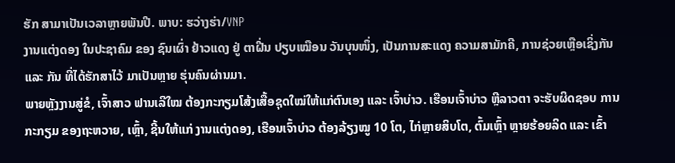ຮັກ ສາມາເປັນເວລາຫຼາຍພັນປີ. ພາບ: ຮວ່າງຮ່າ/VNP
ງານແຕ່ງດອງ ໃນປະຊາຄົມ ຂອງ ຊົນເຜົ່າ ຢ້າວແດງ ຢູ່ ຕາຝີ່ນ ປຽບເໝືອນ ວັນບຸນໜຶ່ງ, ເປັນການສະແດງ ຄວາມສາມັກຄີ, ການຊ່ວຍເຫຼືອເຊິ່ງກັນ ແລະ ກັນ ທີ່ໄດ້ຮັກສາໄວ້ ມາເປັນຫຼາຍ ຮຸ່ນຄົນຜ່ານມາ.
ພາຍຫຼັງງານສູ່ຂໍ, ເຈົ້າສາວ ຟານເລີໃໝ ຕ້ອງກະກຽມໂສ້ງເສື້ອຊຸດໃໝ່ໃຫ້ແກ່ຕົນເອງ ແລະ ເຈົ້າບ່າວ. ເຮືອນເຈົ້າບ່າວ ຫຼີລາວຕາ ຈະຮັບຜິດຊອບ ການກະກຽມ ຂອງຖະຫວາຍ, ເຫຼົ້າ, ຊີ້ນໃຫ້ແກ່ ງານແຕ່ງດອງ, ເຮືອນເຈົ້າບ່າວ ຕ້ອງລ້ຽງໝູ 10 ໂຕ, ໄກ່ຫຼາຍສິບໂຕ, ຕົ້ມເຫຼົ້າ ຫຼາຍຮ້ອຍລິດ ແລະ ເຂົ້າ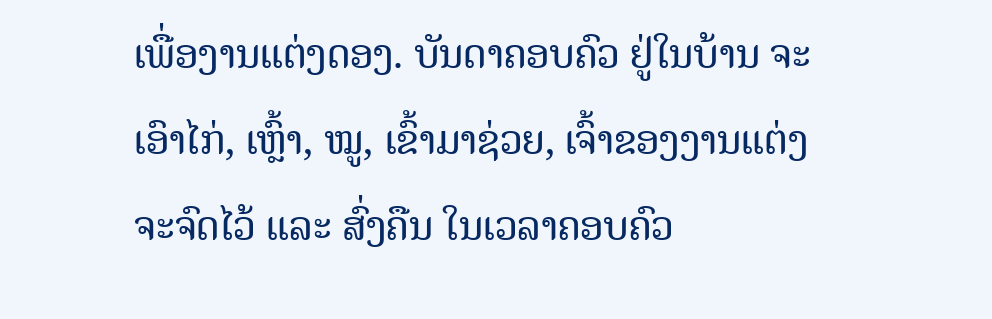ເພື່ອງານແຕ່ງດອງ. ບັນດາຄອບຄົວ ຢູ່ໃນບ້ານ ຈະເອົາໄກ່, ເຫຼົ້າ, ໝູ, ເຂົ້າມາຊ່ວຍ, ເຈົ້າຂອງງານແຕ່ງ ຈະຈົດໄວ້ ແລະ ສົ່ງຄືນ ໃນເວລາຄອບຄົວ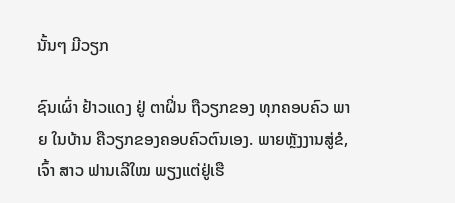ນັ້ນໆ ມີວຽກ

ຊົນເຜົ່າ ຢ້າວແດງ ຢູ່ ຕາຝິ່ນ ຖືວຽກຂອງ ທຸກຄອບຄົວ ພາຍ ໃນບ້ານ ຄືວຽກຂອງຄອບຄົວຕົນເອງ. ພາຍຫຼັງງານສູ່ຂໍ, ເຈົ້າ ສາວ ຟານເລີໃໝ ພຽງແຕ່ຢູ່ເຮື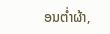ອນຕໍ່າຜ້າ,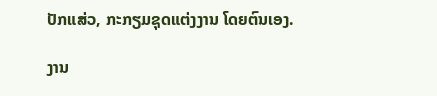ປັກແສ່ວ, ກະກຽມຊຸດແຕ່ງງານ ໂດຍຕົນເອງ.

ງານ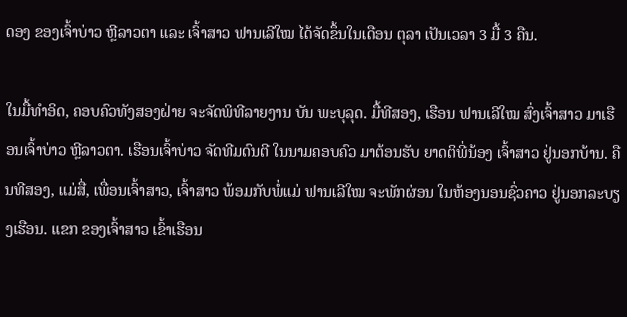ດອງ ຂອງເຈົ້າບ່າວ ຫຼີລາວຕາ ແລະ ເຈົ້າສາວ ຟານເລີໃໝ ໄດ້ຈັດຂຶ້ນໃນເດືອນ ຕຸລາ ເປັນເວລາ 3 ມື້ 3 ຄືນ.

ໃນມື້ທຳອິດ, ຄອບຄົວທັງສອງຝ່າຍ ຈະຈັດພິທີລາຍງານ ບັນ ພະບຸລຸດ. ມື້ທີສອງ, ເຮືອນ ຟານເລີໃໝ ສົ່ງເຈົ້າສາວ ມາເຮືອນເຈົ້າບ່າວ ຫຼີລາວຕາ. ເຮືອນເຈົ້າບ່າວ ຈັດທີມດົນຕີ ໃນນາມຄອບຄົວ ມາຕ້ອນຮັບ ຍາດຕິພີ່ນ້ອງ ເຈົ້າສາວ ຢູ່ນອກບ້ານ. ຄືນທີສອງ, ແມ່ສື່, ເພື່ອນເຈົ້າສາວ, ເຈົ້າສາວ ພ້ອມກັບພໍ່ແມ່ ຟານເລີໃໝ ຈະພັກຜ່ອນ ໃນຫ້ອງນອນຊົ່ວຄາວ ຢູ່ນອກລະບຽງເຮືອນ. ແຂກ ຂອງເຈົ້າສາວ ເຂົ້າເຮືອນ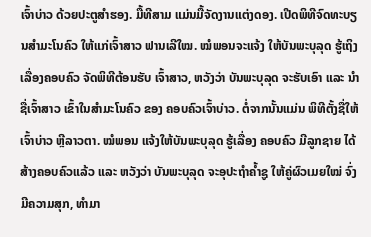ເຈົ້າບ່າວ ດ້ວຍປະຕູສຳຮອງ. ມື້ທີສາມ ແມ່ນມື້ຈັດງານແຕ່ງດອງ. ເປີດພິທີຈົດທະບຽນສຳມະໂນຄົວ ໃຫ້ແກ່ເຈົ້າສາວ ຟານເລີໃໝ. ໝໍພອນຈະແຈ້ງ ໃຫ້ບັນພະບຸລຸດ ຮູ້ເຖິງເລື່ອງຄອບຄົວ ຈັດພິທີຕ້ອນຮັບ ເຈົ້າສາວ, ຫວັງວ່າ ບັນພະບຸລຸດ ຈະຮັບເອົາ ແລະ ນຳຊື່ເຈົ້າສາວ ເຂົ້າໃນສຳມະໂນຄົວ ຂອງ ຄອບຄົວເຈົ້າບ່າວ. ຕໍ່ຈາກນັ້ນແມ່ນ ພິທີຕັ້ງຊື່ໃຫ້ເຈົ້າບ່າວ ຫຼີລາວຕາ. ໝໍພອນ ແຈ້ງໃຫ້ບັນພະບຸລຸດ ຮູ້ເລື່ອງ ຄອບຄົວ ມີລູກຊາຍ ໄດ້ສ້າງຄອບຄົວແລ້ວ ແລະ ຫວັງວ່າ ບັນພະບຸລຸດ ຈະອຸປະຖຳຄໍ້າຊູ ໃຫ້ຄູ່ຜົວເມຍໃໝ່ ຈົ່ງມີຄວາມສຸກ, ທຳມາ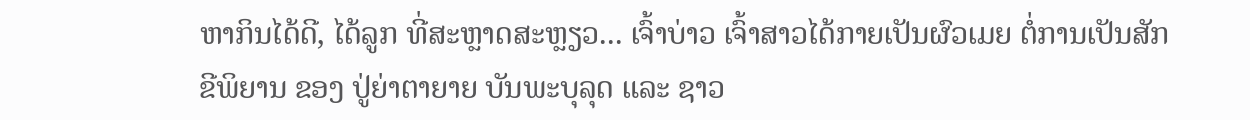ຫາກິນໄດ້ດີ, ໄດ້ລູກ ທີ່ສະຫຼາດສະຫຼຽວ... ເຈົ້າບ່າວ ເຈົ້າສາວໄດ້ກາຍເປັນຜົວເມຍ ຕໍ່ການເປັນສັກຂີພິຍານ ຂອງ ປູ່ຍ່າຕາຍາຍ ບັນພະບຸລຸດ ແລະ ຊາວ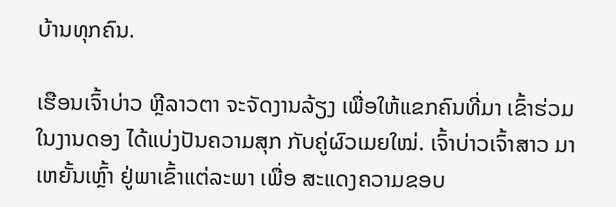ບ້ານທຸກຄົນ.

ເຮືອນເຈົ້າບ່າວ ຫຼີລາວຕາ ຈະຈັດງານລ້ຽງ ເພື່ອໃຫ້ແຂກຄົນທີ່ມາ ເຂົ້າຮ່ວມໃນງານດອງ ໄດ້ແບ່ງປັນຄວາມສຸກ ກັບຄູ່ຜົວເມຍໃໝ່. ເຈົ້າບ່າວເຈົ້າສາວ ມາເຫຍັ້ນເຫຼົ້າ ຢູ່ພາເຂົ້າແຕ່ລະພາ ເພື່ອ ສະແດງຄວາມຂອບ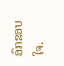ອົກຂອບໃຈ.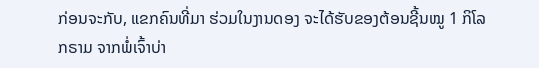ກ່ອນຈະກັບ, ແຂກຄົນທີ່ມາ ຮ່ວມໃນງານດອງ ຈະໄດ້ຮັບຂອງຕ້ອນຊີ້ນໝູ 1 ກິໂລກຣາມ ຈາກພໍ່ເຈົ້າບ່າ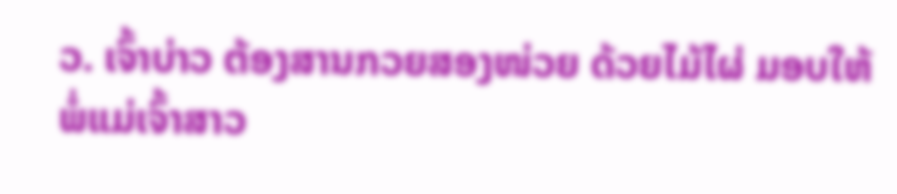ວ. ເຈົ້າບ່າວ ຕ້ອງສານກວຍສອງໜ່ວຍ ດ້ວຍໄມ້ໄຜ່ ມອບໃຫ້ພໍ່ແມ່ເຈົ້າສາວ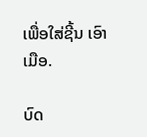ເພື່ອໃສ່ຊີ້ນ ເອົາເມືອ.

ບົດ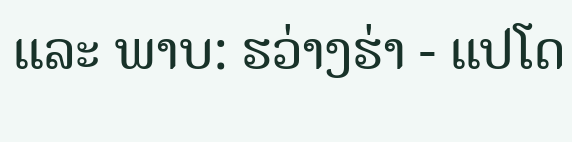ແລະ ພາບ: ຮວ່າງຮ່າ - ແປໂດ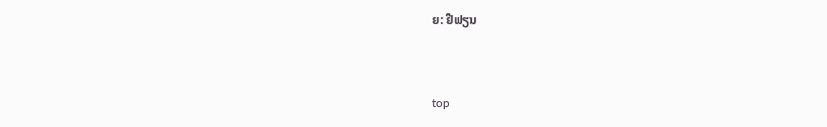ຍ: ຢືຟຽນ


top